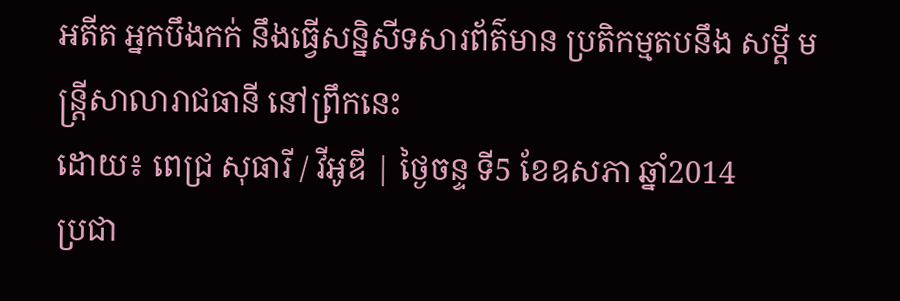អតីត អ្នកបឹងកក់ នឹងធ្វើសន្និសីទសារព័ត៌មាន ប្រតិកម្មតបនឹង សម្តី មន្ត្រីសាលារាជធានី នៅព្រឹកនេះ
ដោយ៖ ពេជ្រ សុធារី / វីអូឌី | ថ្ងៃចន្ទ ទី5 ខែឧសភា ឆ្នាំ2014
ប្រជា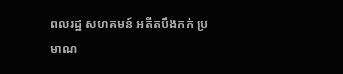ពលរដ្ឋ សហគមន៍ អតីតបឹងកក់ ប្រមាណ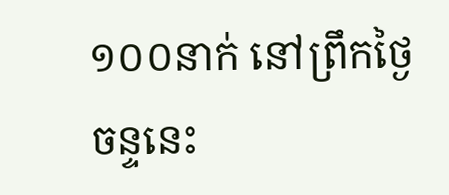១០០នាក់ នៅព្រឹកថ្ងៃចន្ទនេះ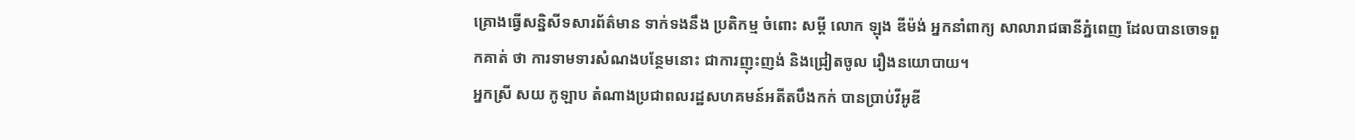គ្រោងធ្វើសន្និសីទសារព័ត៌មាន ទាក់ទងនឹង ប្រតិកម្ម ចំពោះ សម្តី លោក ឡុង ឌីម៉ង់ អ្នកនាំពាក្យ សាលារាជធានីភ្នំពេញ ដែលបានចោទពួកគាត់ ថា ការទាមទារសំណងបន្ថែមនោះ ជាការញុះញង់ និងជ្រៀតចូល រឿងនយោបាយ។
អ្នកស្រី សយ កូឡាប តំណាងប្រជាពលរដ្ឋសហគមន៍អតីតបឹងកក់ បានប្រាប់វីអូឌី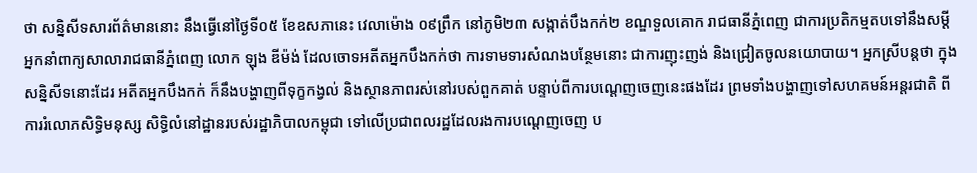ថា សន្និសីទសារព័ត៌មាននោះ នឹងធ្វើនៅថ្ងៃទី០៥ ខែឧសភានេះ វេលាម៉ោង ០៩ព្រឹក នៅភូមិ២៣ សង្កាត់បឹងកក់២ ខណ្ឌទួលគោក រាជធានីភ្នំពេញ ជាការប្រតិកម្មតបទៅនឹងសម្តីអ្នកនាំពាក្យសាលារាជធានីភ្នំពេញ លោក ឡុង ឌីម៉ង់ ដែលចោទអតីតអ្នកបឹងកក់ថា ការទាមទារសំណងបន្ថែមនោះ ជាការញុះញង់ និងជ្រៀតចូលនយោបាយ។ អ្នកស្រីបន្តថា ក្នុងសន្និសីទនោះដែរ អតីតអ្នកបឹងកក់ ក៏នឹងបង្ហាញពីទុក្ខកង្វល់ និងស្ថានភាពរស់នៅរបស់ពួកគាត់ បន្ទាប់ពីការបណ្តេញចេញនេះផងដែរ ព្រមទាំងបង្ហាញទៅសហគមន៍អន្តរជាតិ ពីការរំលោភសិទ្ធិមនុស្ស សិទ្ធិលំនៅដ្ឋានរបស់រដ្ឋាភិបាលកម្ពុជា ទៅលើប្រជាពលរដ្ឋដែលរងការបណ្តេញចេញ ប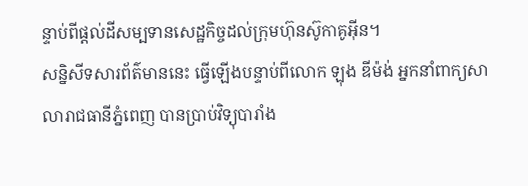ន្ទាប់ពីផ្តល់ដីសម្បទានសេដ្ឋកិច្ចដល់ក្រុមហ៊ុនស៊ូកាគូអ៊ីន។
សន្និសីទសារព័ត៌មាននេះ ធ្វើឡើងបន្ទាប់ពីលោក ឡុង ឌីម៉ង់ អ្នកនាំពាក្យសាលារាជធានីភ្នំពេញ បានប្រាប់វិទ្យុបារាំង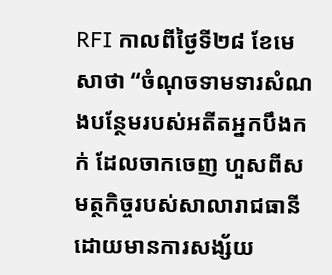RFI កាលពីថ្ងៃទី២៨ ខែមេសាថា “ចំណុចទាមទារសំណងបន្ថែមរបស់អតីតអ្នកបឹងកក់ ដែលចាកចេញ ហួសពីសមត្ថកិច្ចរបស់សាលារាជធានី ដោយមានការសង្ស័យ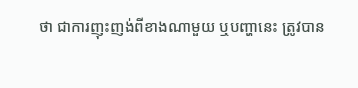ថា ជាការញុះញង់ពីខាងណាមួយ ឬបញ្ហានេះ ត្រូវបាន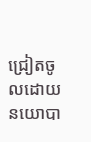ជ្រៀតចូលដោយនយោបា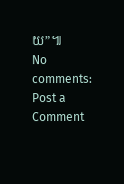យ”៕
No comments:
Post a Comment